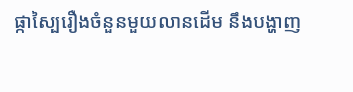ផ្កាស្បៃរឿងចំនួនមួយលានដើម នឹងបង្ហាញ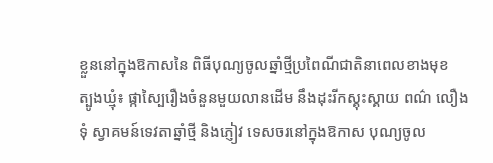ខ្លួននៅក្នុងឱកាសនៃ ពិធីបុណ្យចូលឆ្នាំថ្មីប្រពៃណីជាតិនាពេលខាងមុខ
ត្បូងឃ្មុំ៖ ផ្កាស្បៃរឿងចំនួនមួយលានដើម នឹងដុះរីកស្គុះស្គាយ ពណ៌ លឿងទុំ ស្វាគមន៍ទេវតាឆ្នាំថ្មី និងភ្ញៀវ ទេសចរនៅក្នុងឱកាស បុណ្យចូល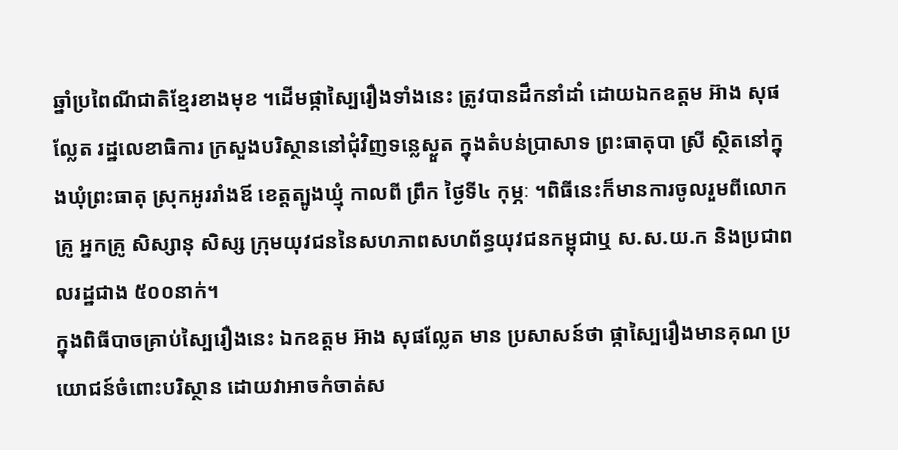ឆ្នាំប្រពៃណីជាតិខ្មែរខាងមុខ ។ដើមផ្កាស្បៃរឿងទាំងនេះ ត្រូវបានដឹកនាំដាំ ដោយឯកឧត្តម អ៊ាង សុផល្លែត រដ្ឋលេខាធិការ ក្រសួងបរិស្ថាននៅជុំវិញទន្លេស្ងួត ក្នុងតំបន់ប្រាសាទ ព្រះធាតុបា ស្រី ស្ថិតនៅក្នុងឃុំព្រះធាតុ ស្រុកអូររាំងឪ ខេត្តត្បូងឃ្មុំ កាលពី ព្រឹក ថ្ងៃទី៤ កុម្ភៈ ។ពិធីនេះក៏មានការចូលរួមពីលោកគ្រូ អ្នកគ្រូ សិស្សានុ សិស្ស ក្រុមយុវជននៃសហភាពសហព័ន្ធយុវជនកម្ពុជាឬ ស.ស.យ.ក និងប្រជាពលរដ្ឋជាង ៥០០នាក់។
ក្នុងពិធីបាចគ្រាប់ស្បៃរឿងនេះ ឯកឧត្តម អ៊ាង សុផល្លែត មាន ប្រសាសន៍ថា ផ្កាស្បៃរឿងមានគុណ ប្រយោជន៍ចំពោះបរិស្ថាន ដោយវាអាចកំចាត់ស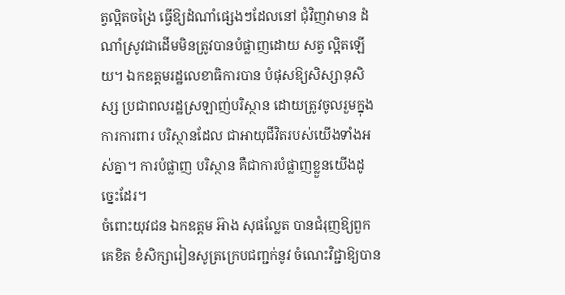ត្វល្អិតចង្រៃ ធ្វើឱ្យដំណាំផ្សេងៗដែលនៅ ជុំវិញវាមាន ដំណាំស្រូវជាដើមមិនត្រូវបានបំផ្លាញដោយ សត្វ ល្អិតឡើយ។ ឯកឧត្តមរដ្ឋលេខាធិការបាន បំផុសឱ្យសិស្សានុសិស្ស ប្រជាពលរដ្ឋស្រឡាញ់បរិស្ថាន ដោយត្រូវចូលរួមក្នុងការការពារ បរិស្ថានដែល ជាអាយុជីវិតរបស់យើងទាំងអស់គ្នា។ ការបំផ្លាញ បរិស្ថាន គឺជាការបំផ្លាញខ្លួនយើងដូច្នេះដែរ។
ចំពោះយុវជន ឯកឧត្តម អ៊ាង សុផល្លែត បានជំរុញឱ្យពួក គេខិត ខំសិក្សារៀនសូត្រក្រេបជញ្ជក់នូវ ចំណេះវិជ្ជាឱ្យបាន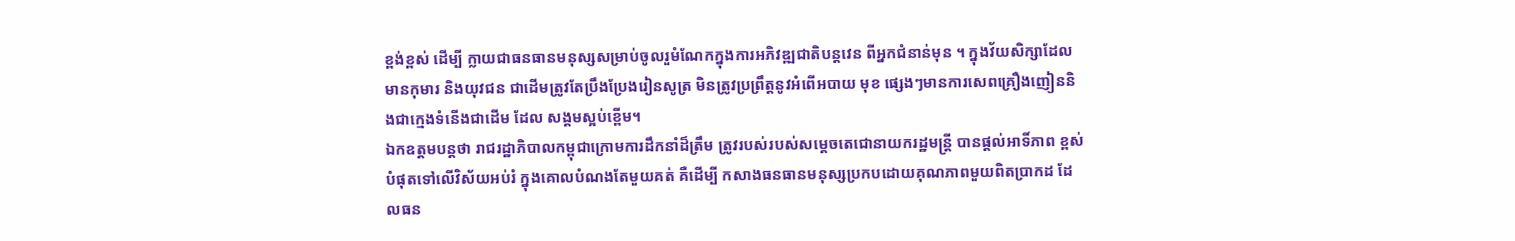ខ្ពង់ខ្ពស់ ដើម្បី ក្លាយជាធនធានមនុស្សសម្រាប់ចូលរួមំណែកក្នុងការអភិវឌ្ឍជាតិបន្តវេន ពីអ្នកជំនាន់មុន ។ ក្នុងវ័យសិក្សាដែលមានកុមារ និងយុវជន ជាដើមត្រូវតែប្រឹងប្រែងរៀនសូត្រ មិនត្រូវប្រព្រឹត្តនូវអំពើអបាយ មុខ ផ្សេងៗមានការសេពគ្រឿងញៀននិងជាក្មេងទំនើងជាដើម ដែល សង្គមស្អប់ខ្ពើម។
ឯកឧត្តមបន្តថា រាជរដ្ឋាភិបាលកម្ពុជាក្រោមការដឹកនាំដ៏ត្រឹម ត្រូវរបស់របស់សម្តេចតេជោនាយករដ្ឋមន្ត្រី បានផ្តល់អាទិ៍ភាព ខ្ពស់បំផុតទៅលើវិស័យអប់រំ ក្នុងគោលបំណងតែមួយគត់ គឺដើម្បី កសាងធនធានមនុស្សប្រកបដោយគុណភាពមួយពិតប្រាកដ ដែលធន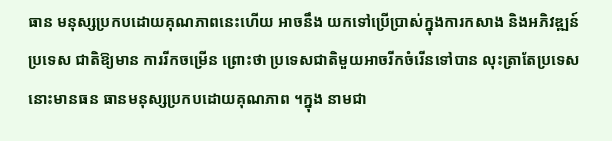ធាន មនុស្សប្រកបដោយគុណភាពនេះហើយ អាចនឹង យកទៅប្រើប្រាស់ក្នុងការកសាង និងអភិវឌ្ឍន៍ប្រទេស ជាតិឱ្យមាន ការរីកចម្រើន ព្រោះថា ប្រទេសជាតិមួយអាចរីកចំរើនទៅបាន លុះត្រាតែប្រទេសនោះមានធន ធានមនុស្សប្រកបដោយគុណភាព ។ក្នុង នាមជា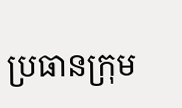ប្រធានក្រុម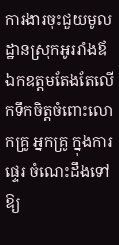ការងារចុះជួយមូលដ្ឋានស្រុកអូររាំងឪ ឯកឧត្តមតែងតែលើកទឹកចិត្តចំពោះលោកគ្រូ អ្នកគ្រូ ក្នុងការផ្ទេរ ចំណេះដឹងទៅឱ្យ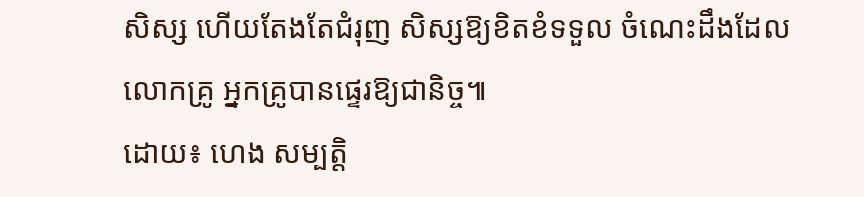សិស្ស ហើយតែងតែជំរុញ សិស្សឱ្យខិតខំទទួល ចំណេះដឹងដែល លោកគ្រូ អ្នកគ្រូបានផ្ទេរឱ្យជានិច្ច៕
ដោយ៖ ហេង សម្បត្តិ